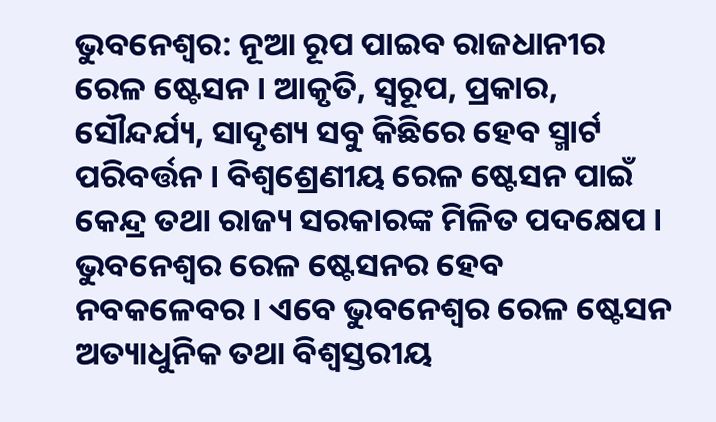ଭୁବନେଶ୍ବର: ନୂଆ ରୂପ ପାଇବ ରାଜଧାନୀର ରେଳ ଷ୍ଟେସନ । ଆକୃତି, ସ୍ବରୂପ, ପ୍ରକାର, ସୌନ୍ଦର୍ଯ୍ୟ, ସାଦୃଶ୍ୟ ସବୁ କିଛିରେ ହେବ ସ୍ମାର୍ଟ ପରିବର୍ତ୍ତନ । ବିଶ୍ବଶ୍ରେଣୀୟ ରେଳ ଷ୍ଟେସନ ପାଇଁ କେନ୍ଦ୍ର ତଥା ରାଜ୍ୟ ସରକାରଙ୍କ ମିଳିତ ପଦକ୍ଷେପ । ଭୁବନେଶ୍ବର ରେଳ ଷ୍ଟେସନର ହେବ ନବକଳେବର । ଏବେ ଭୁବନେଶ୍ବର ରେଳ ଷ୍ଟେସନ ଅତ୍ୟାଧୁନିକ ତଥା ବିଶ୍ବସ୍ତରୀୟ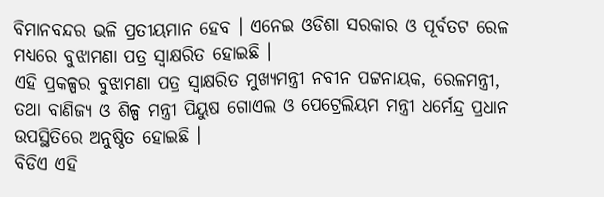ବିମାନବନ୍ଦର ଭଳି ପ୍ରତୀୟମାନ ହେବ । ଏନେଇ ଓଡିଶା ସରକାର ଓ ପୂର୍ବତଟ ରେଳ ମଧ୍ୟରେ ବୁଝାମଣା ପତ୍ର ସ୍ବାକ୍ଷରିତ ହୋଇଛି ।
ଏହି ପ୍ରକଳ୍ପର ବୁଝାମଣା ପତ୍ର ସ୍ବାକ୍ଷରିତ ମୁଖ୍ୟମନ୍ତ୍ରୀ ନବୀନ ପଟ୍ଟନାୟକ, ରେଳମନ୍ତ୍ରୀ, ତଥା ବାଣିଜ୍ୟ ଓ ଶିଳ୍ପ ମନ୍ତ୍ରୀ ପିୟୁଷ ଗୋଏଲ ଓ ପେଟ୍ରେଲିୟମ ମନ୍ତ୍ରୀ ଧର୍ମେନ୍ଦ୍ର ପ୍ରଧାନ ଉପସ୍ଥିତିରେ ଅନୁଷ୍ଠିତ ହୋଇଛି ।
ବିଡିଏ ଏହି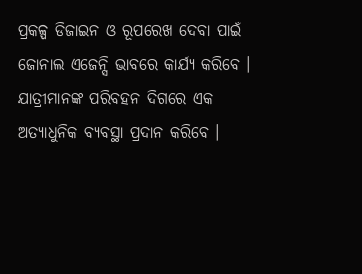ପ୍ରକଳ୍ପ ଡିଜାଇନ ଓ ରୂପରେଖ ଦେବା ପାଇଁ ଜୋନାଲ ଏଜେନ୍ସି ଭାବରେ କାର୍ଯ୍ୟ କରିବେ । ଯାତ୍ରୀମାନଙ୍କ ପରିବହନ ଦିଗରେ ଏକ ଅତ୍ୟାଧୁନିକ ବ୍ୟବସ୍ଥା ପ୍ରଦାନ କରିବେ ।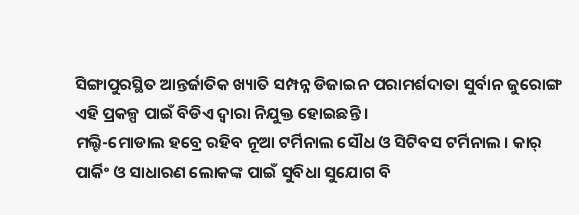ସିଙ୍ଗାପୁରସ୍ଥିତ ଆନ୍ତର୍ଜାତିକ ଖ୍ୟାତି ସମ୍ପନ୍ନ ଡିଜାଇନ ପରାମର୍ଶଦାତା ସୁର୍ବାନ ଜୁରୋଙ୍ଗ ଏହି ପ୍ରକଳ୍ପ ପାଇଁ ବିଡିଏ ଦ୍ବାରା ନିଯୁକ୍ତ ହୋଇଛନ୍ତି ।
ମଲ୍ଟି-ମୋଡାଲ ହବ୍ରେ ରହିବ ନୂଆ ଟର୍ମିନାଲ ସୌଧ ଓ ସିଟିବସ ଟର୍ମିନାଲ । କାର୍ ପାର୍କିଂ ଓ ସାଧାରଣ ଲୋକଙ୍କ ପାଇଁ ସୁବିଧା ସୁଯୋଗ ବି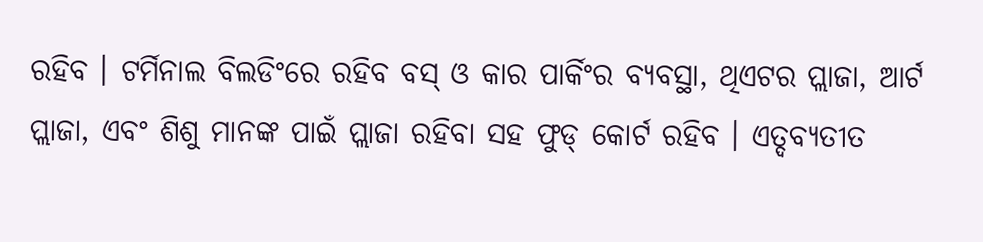ରହିବ । ଟର୍ମିନାଲ ବିଲଡିଂରେ ରହିବ ବସ୍ ଓ କାର ପାର୍କିଂର ବ୍ୟବସ୍ଥା, ଥିଏଟର ପ୍ଲାଜା, ଆର୍ଟ ପ୍ଲାଜା, ଏବଂ ଶିଶୁ ମାନଙ୍କ ପାଇଁ ପ୍ଲାଜା ରହିବା ସହ ଫୁଡ୍ କୋର୍ଟ ରହିବ । ଏତ୍ଦବ୍ୟତୀତ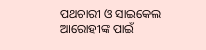ପଥଚାରୀ ଓ ସାଇକେଲ ଆରୋହୀଙ୍କ ପାଇଁ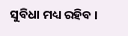ସୁବିଧା ମଧ୍ୟ ରହିବ ।